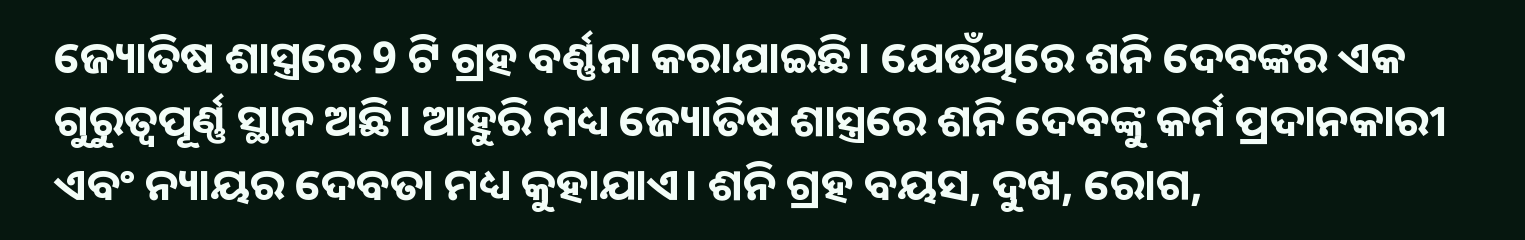ଜ୍ୟୋତିଷ ଶାସ୍ତ୍ରରେ 9 ଟି ଗ୍ରହ ବର୍ଣ୍ଣନା କରାଯାଇଛି। ଯେଉଁଥିରେ ଶନି ଦେବଙ୍କର ଏକ ଗୁରୁତ୍ୱପୂର୍ଣ୍ଣ ସ୍ଥାନ ଅଛି। ଆହୁରି ମଧ୍ୟ ଜ୍ୟୋତିଷ ଶାସ୍ତ୍ରରେ ଶନି ଦେବଙ୍କୁ କର୍ମ ପ୍ରଦାନକାରୀ ଏବଂ ନ୍ୟାୟର ଦେବତା ମଧ୍ୟ କୁହାଯାଏ। ଶନି ଗ୍ରହ ବୟସ, ଦୁଖ, ରୋଗ,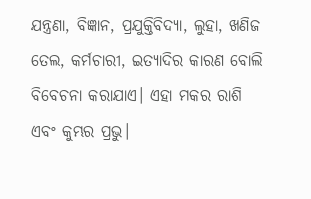ଯନ୍ତ୍ରଣା, ବିଜ୍ଞାନ, ପ୍ରଯୁକ୍ତିବିଦ୍ୟା, ଲୁହା, ଖଣିଜ ତେଲ, କର୍ମଚାରୀ, ଇତ୍ୟାଦିର କାରଣ ବୋଲି ବିବେଚନା କରାଯାଏ। ଏହା ମକର ରାଶି ଏବଂ କୁମ୍ଭର ପ୍ରଭୁ।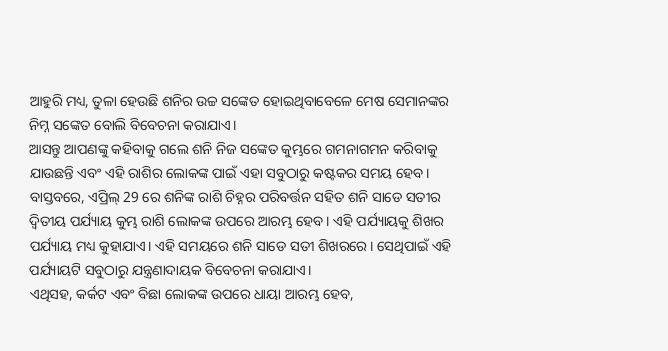ଆହୁରି ମଧ୍ୟ, ତୁଳା ହେଉଛି ଶନିର ଉଚ୍ଚ ସଙ୍କେତ ହୋଇଥିବାବେଳେ ମେଷ ସେମାନଙ୍କର ନିମ୍ନ ସଙ୍କେତ ବୋଲି ବିବେଚନା କରାଯାଏ।
ଆସନ୍ତୁ ଆପଣଙ୍କୁ କହିବାକୁ ଗଲେ ଶନି ନିଜ ସଙ୍କେତ କୁମ୍ଭରେ ଗମନାଗମନ କରିବାକୁ ଯାଉଛନ୍ତି ଏବଂ ଏହି ରାଶିର ଲୋକଙ୍କ ପାଇଁ ଏହା ସବୁଠାରୁ କଷ୍ଟକର ସମୟ ହେବ। ବାସ୍ତବରେ, ଏପ୍ରିଲ୍ 29 ରେ ଶନିଙ୍କ ରାଶି ଚିହ୍ନର ପରିବର୍ତ୍ତନ ସହିତ ଶନି ସାଡେ ସତୀର ଦ୍ୱିତୀୟ ପର୍ଯ୍ୟାୟ କୁମ୍ଭ ରାଶି ଲୋକଙ୍କ ଉପରେ ଆରମ୍ଭ ହେବ। ଏହି ପର୍ଯ୍ୟାୟକୁ ଶିଖର ପର୍ଯ୍ୟାୟ ମଧ୍ୟ କୁହାଯାଏ। ଏହି ସମୟରେ ଶନି ସାଡେ ସତୀ ଶିଖରରେ। ସେଥିପାଇଁ ଏହି ପର୍ଯ୍ୟାୟଟି ସବୁଠାରୁ ଯନ୍ତ୍ରଣାଦାୟକ ବିବେଚନା କରାଯାଏ।
ଏଥିସହ, କର୍କଟ ଏବଂ ବିଛା ଲୋକଙ୍କ ଉପରେ ଧାୟା ଆରମ୍ଭ ହେବ,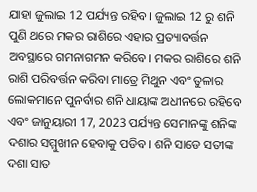ଯାହା ଜୁଲାଇ 12 ପର୍ଯ୍ୟନ୍ତ ରହିବ। ଜୁଲାଇ 12 ରୁ ଶନି ପୁଣି ଥରେ ମକର ରାଶିରେ ଏହାର ପ୍ରତ୍ୟାବର୍ତ୍ତନ ଅବସ୍ଥାରେ ଗମନାଗମନ କରିବେ। ମକର ରାଶିରେ ଶନି ରାଶି ପରିବର୍ତ୍ତନ କରିବା ମାତ୍ରେ ମିଥୁନ ଏବଂ ତୁଳାର ଲୋକମାନେ ପୁନର୍ବାର ଶନି ଧାୟାଙ୍କ ଅଧୀନରେ ରହିବେ ଏବଂ ଜାନୁୟାରୀ 17, 2023 ପର୍ଯ୍ୟନ୍ତ ସେମାନଙ୍କୁ ଶନିଙ୍କ ଦଶାର ସମ୍ମୁଖୀନ ହେବାକୁ ପଡିବ। ଶନି ସାଡେ ସତୀଙ୍କ ଦଶା ସାତ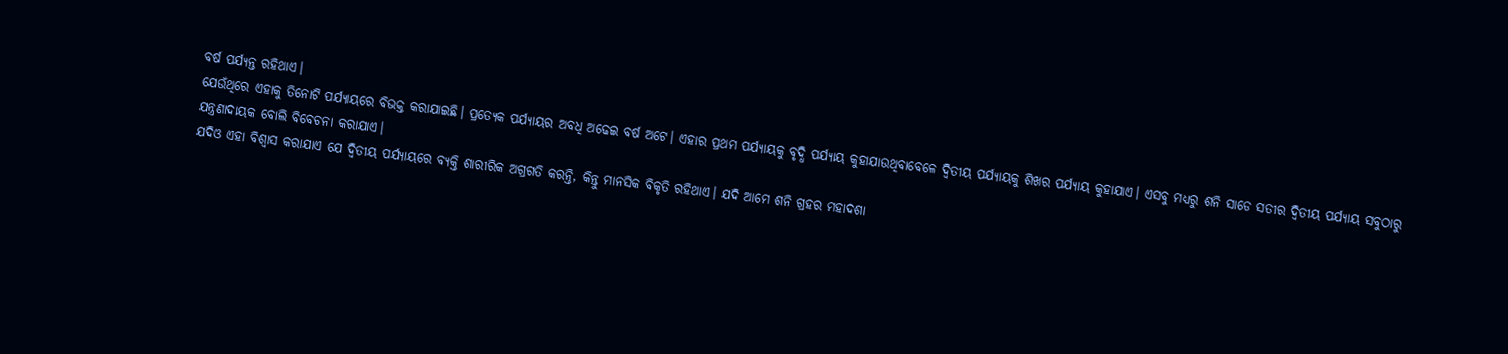ବର୍ଷ ପର୍ଯ୍ୟନ୍ତ ରହିଥାଏ।
ଯେଉଁଥିରେ ଏହାକୁ ତିନୋଟି ପର୍ଯ୍ୟାୟରେ ବିଭକ୍ତ କରାଯାଇଛି। ପ୍ରତ୍ୟେକ ପର୍ଯ୍ୟାୟର ଅବଧି ଅଢେଇ ବର୍ଷ ଅଟେ। ଏହାର ପ୍ରଥମ ପର୍ଯ୍ୟାୟକୁ ବୃଦ୍ଧି ପର୍ଯ୍ୟାୟ କୁହାଯାଉଥିବାବେଳେ ଦ୍ୱିତୀୟ ପର୍ଯ୍ୟାୟକୁ ଶିଖର ପର୍ଯ୍ୟାୟ କୁହାଯାଏ। ଏସବୁ ମଧ୍ୟରୁ ଶନି ସାଡେ ସତୀର ଦ୍ୱିତୀୟ ପର୍ଯ୍ୟାୟ ସବୁଠାରୁ ଯନ୍ତ୍ରଣାଦାୟକ ବୋଲି ବିବେଚନା କରାଯାଏ।
ଯଦିଓ ଏହା ବିଶ୍ୱାସ କରାଯାଏ ଯେ ଦ୍ୱିତୀୟ ପର୍ଯ୍ୟାୟରେ ବ୍ୟକ୍ତି ଶାରୀରିକ ଅଗ୍ରଗତି କରନ୍ତି, କିନ୍ତୁ ମାନସିକ ବିକୃତି ରହିଥାଏ। ଯଦି ଆମେ ଶନି ଗ୍ରହର ମହାଦଶା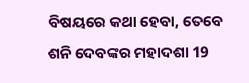ବିଷୟରେ କଥା ହେବା, ତେବେ ଶନି ଦେବଙ୍କର ମହାଦଶା 19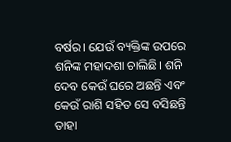ବର୍ଷର। ଯେଉଁ ବ୍ୟକ୍ତିଙ୍କ ଉପରେ ଶନିଙ୍କ ମହାଦଶା ଚାଲିଛି। ଶନି ଦେବ କେଉଁ ଘରେ ଅଛନ୍ତି ଏବଂ କେଉଁ ରାଶି ସହିତ ସେ ବସିଛନ୍ତି ତାହା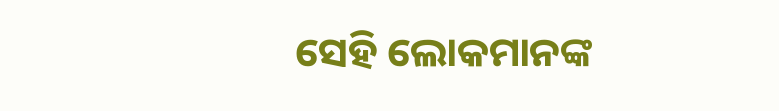ସେହି ଲୋକମାନଙ୍କ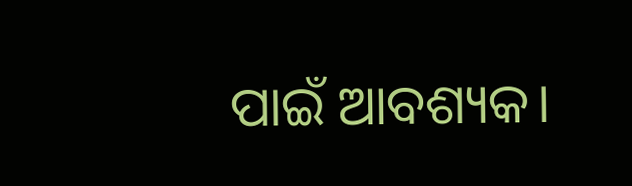ପାଇଁ ଆବଶ୍ୟକ।